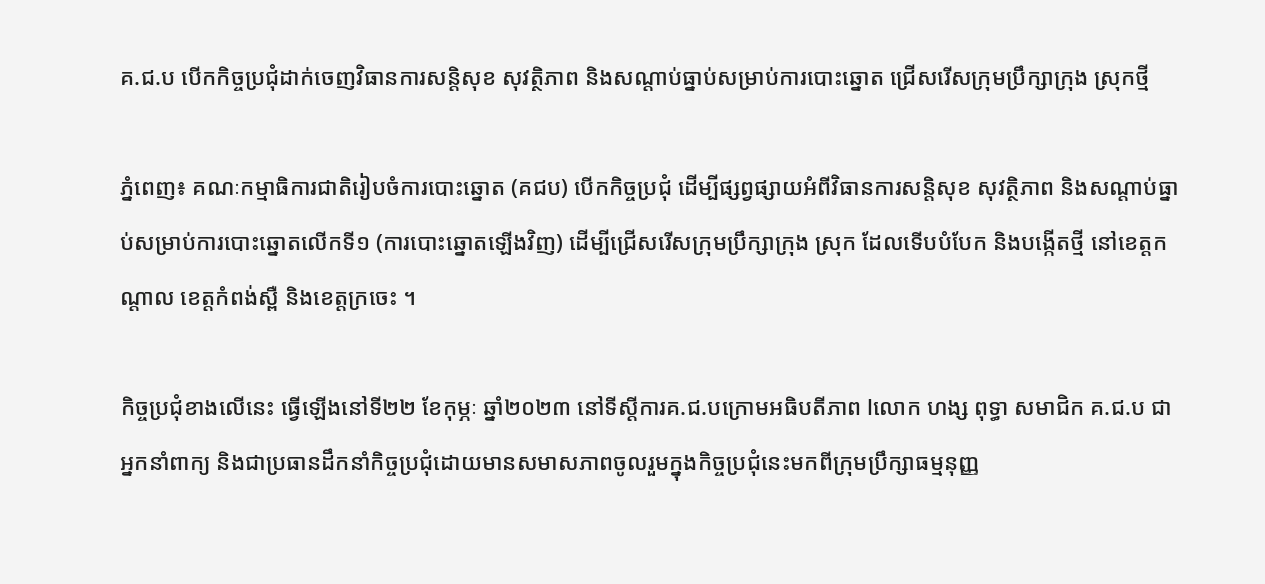គ.ជ.ប បើកកិច្ចប្រជុំដាក់ចេញវិធានការសន្តិសុខ សុវត្ថិភាព និងសណ្តាប់ធ្នាប់សម្រាប់ការបោះឆ្នោត ជ្រើសរើសក្រុមប្រឹក្សាក្រុង ស្រុកថ្មី

ភ្នំពេញ៖ គណៈកម្មាធិការជាតិរៀបចំការបោះឆ្នោត (គជប) បើកកិច្ចប្រជុំ ដើម្បីផ្សព្វផ្សាយអំពីវិធានការសន្តិសុខ សុវត្ថិភាព និងសណ្តាប់ធ្នាប់សម្រាប់ការបោះឆ្នោតលើកទី១ (ការបោះឆ្នោតឡើងវិញ) ដើម្បីជ្រើសរើសក្រុមប្រឹក្សាក្រុង ស្រុក ដែលទើបបំបែក និងបង្កើតថ្មី នៅខេត្តកណ្តាល ខេត្តកំពង់ស្ពឺ និងខេត្តក្រចេះ ។

កិច្ចប្រជុំខាងលើនេះ ធ្វើឡើងនៅទី២២ ខែកុម្ភៈ ឆ្នាំ២០២៣ នៅទីស្តីការគ.ជ.បក្រោមអធិបតីភាព lលោក ហង្ស ពុទ្ធា សមាជិក គ.ជ.ប ជាអ្នកនាំពាក្យ និងជាប្រធានដឹកនាំកិច្ចប្រជុំដោយមានសមាសភាពចូលរួមក្នុងកិច្ចប្រជុំនេះមកពីក្រុមប្រឹក្សាធម្មនុញ្ញ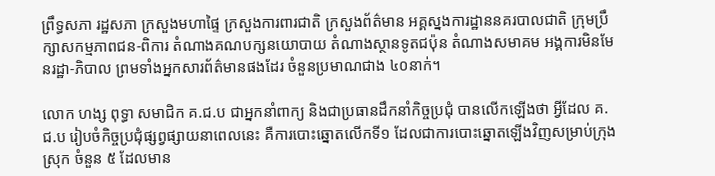ព្រឹទ្ធសភា រដ្ឋសភា ក្រសួងមហាផ្ទៃ ក្រសួងការពារជាតិ ក្រសួងព័ត៌មាន អគ្គស្នងការដ្ឋាននគរបាលជាតិ ក្រុមប្រឹក្សាសកម្មភាពជន-ពិការ តំណាងគណបក្សនយោបាយ តំណាងស្ថានទូតជប៉ុន តំណាងសមាគម អង្គការមិនមែនរដ្ឋា-ភិបាល ព្រមទាំងអ្នកសារព័ត៌មានផងដែរ ចំនួនប្រមាណជាង ៤០នាក់។

លោក ហង្ស ពុទ្ធា សមាជិក គ.ជ.ប ជាអ្នកនាំពាក្យ និងជាប្រធានដឹកនាំកិច្ចប្រជុំ បានលើកឡើងថា អ្វីដែល គ.ជ.ប រៀបចំកិច្ចប្រជុំផ្សព្វផ្សាយនាពេលនេះ គឺការបោះឆ្នោតលើកទី១ ដែលជាការបោះឆ្នោតឡើងវិញសម្រាប់ក្រុង ស្រុក ចំនួន ៥ ដែលមាន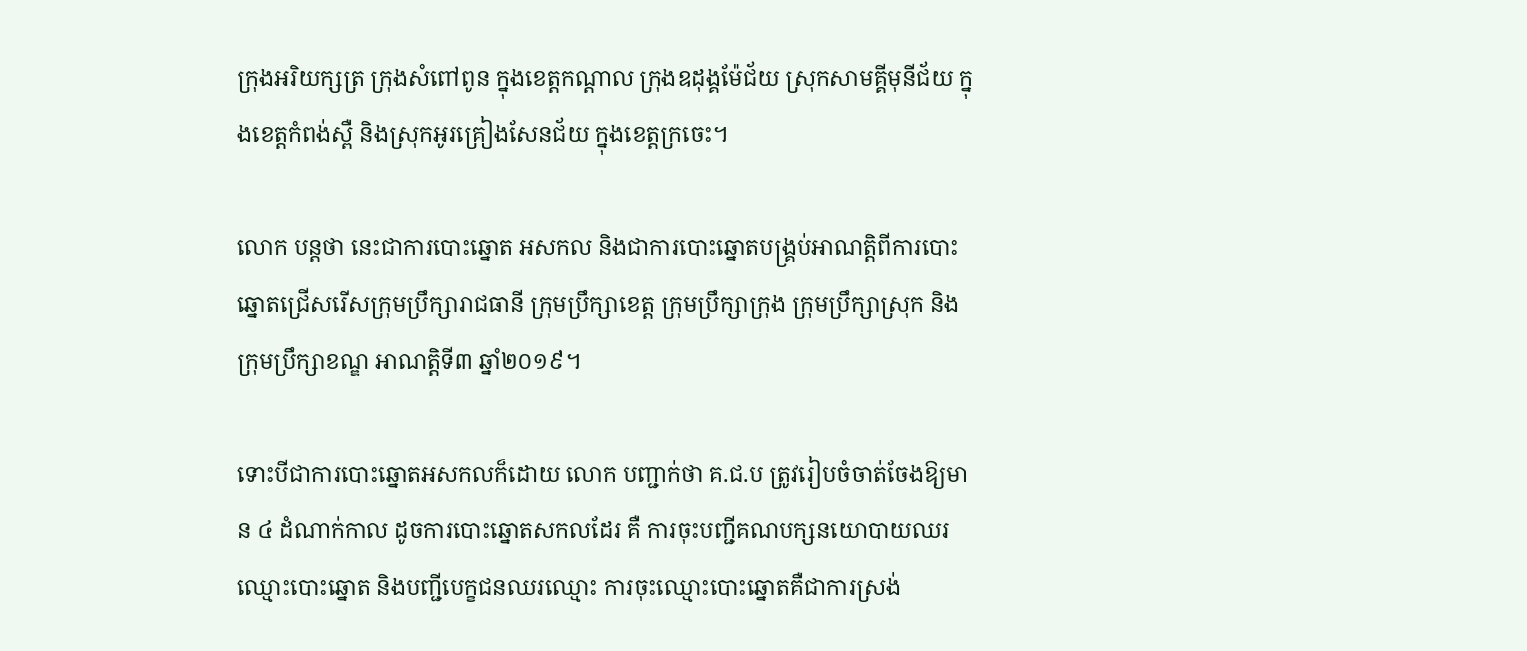ក្រុងអរិយក្សត្រ ក្រុងសំពៅពូន ក្នុងខេត្តកណ្តាល ក្រុងឧដុង្គម៉ែជ័យ ស្រុកសាមគ្គីមុនីជ័យ ក្នុងខេត្តកំពង់ស្ពឺ និងស្រុកអូរគ្រៀងសែនជ័យ ក្នុងខេត្តក្រចេះ។

លោក បន្តថា នេះជាការបោះឆ្នោត អសកល និងជាការបោះឆ្នោតបង្គ្រប់អាណត្តិពីការបោះឆ្នោតជ្រើសរើសក្រុមប្រឹក្សារាជធានី ក្រុមប្រឹក្សាខេត្ត ក្រុមប្រឹក្សាក្រុង ក្រុមប្រឹក្សាស្រុក និងក្រុមប្រឹក្សាខណ្ឌ អាណត្តិទី៣ ឆ្នាំ២០១៩។

ទោះបីជាការបោះឆ្នោតអសកលក៏ដោយ លោក បញ្ជាក់ថា គ.ជ.ប ត្រូវរៀបចំចាត់ចែងឱ្យមាន ៤ ដំណាក់កាល ដូចការបោះឆ្នោតសកលដែរ គឺ ការចុះបញ្ជីគណបក្សនយោបាយឈរឈ្មោះបោះឆ្នោត និងបញ្ជីបេក្ខជនឈរឈ្មោះ ការចុះឈ្មោះបោះឆ្នោតគឺជាការស្រង់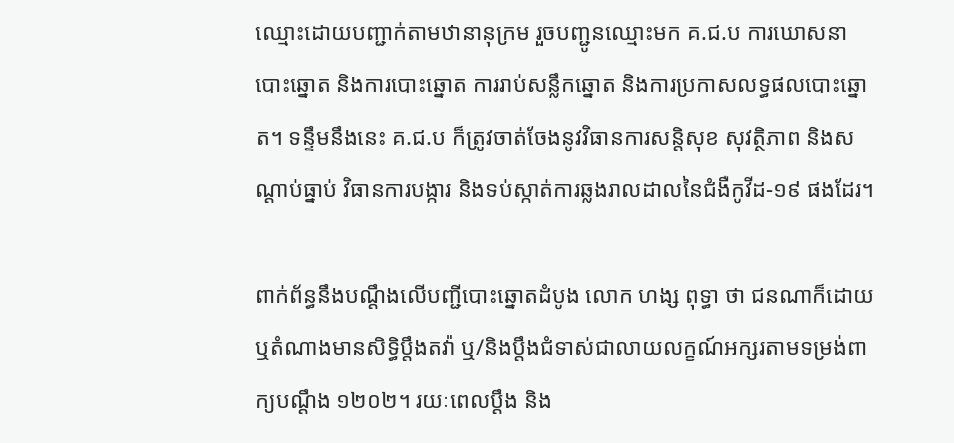ឈ្មោះដោយបញ្ជាក់តាមឋានានុក្រម រួចបញ្ជូនឈ្មោះមក គ.ជ.ប ការឃោសនា បោះឆ្នោត និងការបោះឆ្នោត ការរាប់សន្លឹកឆ្នោត និងការប្រកាសលទ្ធផលបោះឆ្នោត។ ទន្ទឹមនឹងនេះ គ.ជ.ប ក៏ត្រូវចាត់ចែងនូវវិធានការសន្តិសុខ សុវត្ថិភាព និងសណ្តាប់ធ្នាប់ វិធានការបង្ការ និងទប់ស្កាត់ការឆ្លងរាលដាលនៃជំងឺកូវីដ-១៩ ផងដែរ។

ពាក់ព័ន្ធនឹងបណ្តឹងលើបញ្ជីបោះឆ្នោតដំបូង លោក ហង្ស ពុទ្ធា ថា ជនណាក៏ដោយ ឬតំណាងមានសិទ្ធិប្តឹងតវ៉ា ឬ/និងប្តឹងជំទាស់ជាលាយលក្ខណ៍អក្សរតាមទម្រង់ពាក្យបណ្តឹង ១២០២។ រយៈពេលប្តឹង និង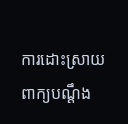ការដោះស្រាយពាក្យបណ្តឹង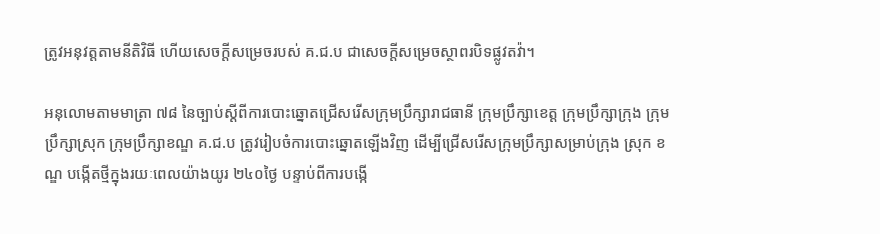ត្រូវអនុវត្តតាមនីតិវិធី ហើយសេចក្តីសម្រេចរបស់ គ.ជ.ប ជាសេចក្តីសម្រេចស្ថាពរបិទផ្លូវតវ៉ា។

អនុលោមតាមមាត្រា ៧៨ នៃច្បាប់ស្ដីពីការបោះឆ្នោតជ្រើសរើសក្រុមប្រឹក្សារាជធានី ក្រុមប្រឹក្សាខេត្ត ក្រុមប្រឹក្សាក្រុង ក្រុមប្រឹក្សាស្រុក ក្រុមប្រឹក្សាខណ្ឌ គ.ជ.ប ត្រូវរៀបចំការបោះឆ្នោតឡើងវិញ ដើម្បីជ្រើសរើសក្រុមប្រឹក្សាសម្រាប់ក្រុង ស្រុក ខណ្ឌ បង្កើតថ្មីក្នុងរយៈពេលយ៉ាងយូរ ២៤០ថ្ងៃ បន្ទាប់ពីការបង្កើ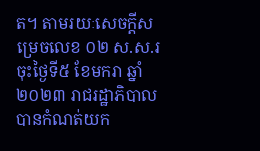ត។ តាមរយៈសេចក្តីសម្រេចលេខ ០២ ស.ស.រ ចុះថ្ងៃទី៥ ខែមករា ឆ្នាំ២០២៣ រាជរដ្ឋាភិបាលបានកំណត់យក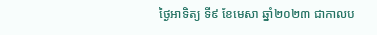ថ្ងៃអាទិត្យ ទី៩ ខែមេសា ឆ្នាំ២០២៣ ជាកាលប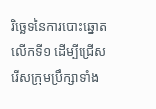រិច្ឆេទនៃការបោះឆ្នោតលើកទី១ ដើម្បីជ្រើសរើសក្រុមប្រឹក្សាទាំង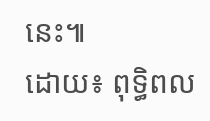នេះ៕
ដោយ៖ ពុទ្ធិពល